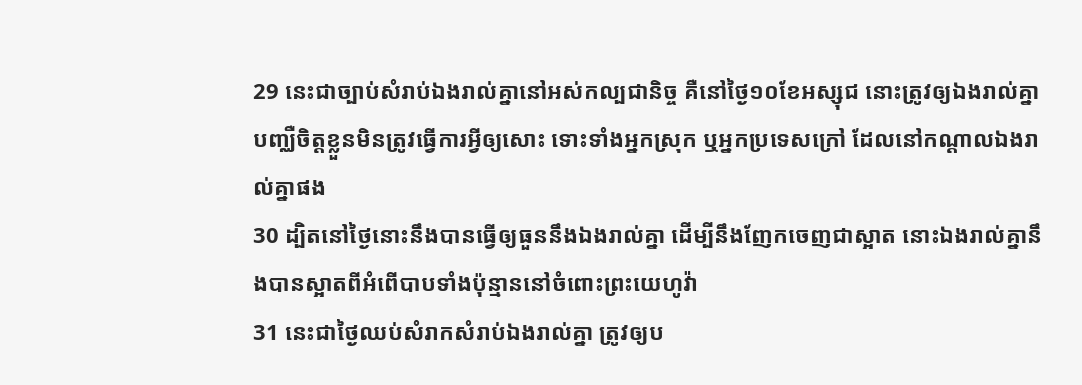29 នេះជាច្បាប់សំរាប់ឯងរាល់គ្នានៅអស់កល្បជានិច្ច គឺនៅថ្ងៃ១០ខែអស្សុជ នោះត្រូវឲ្យឯងរាល់គ្នាបញ្ឈឺចិត្តខ្លួនមិនត្រូវធ្វើការអ្វីឲ្យសោះ ទោះទាំងអ្នកស្រុក ឬអ្នកប្រទេសក្រៅ ដែលនៅកណ្តាលឯងរាល់គ្នាផង
30 ដ្បិតនៅថ្ងៃនោះនឹងបានធ្វើឲ្យធួននឹងឯងរាល់គ្នា ដើម្បីនឹងញែកចេញជាស្អាត នោះឯងរាល់គ្នានឹងបានស្អាតពីអំពើបាបទាំងប៉ុន្មាននៅចំពោះព្រះយេហូវ៉ា
31 នេះជាថ្ងៃឈប់សំរាកសំរាប់ឯងរាល់គ្នា ត្រូវឲ្យប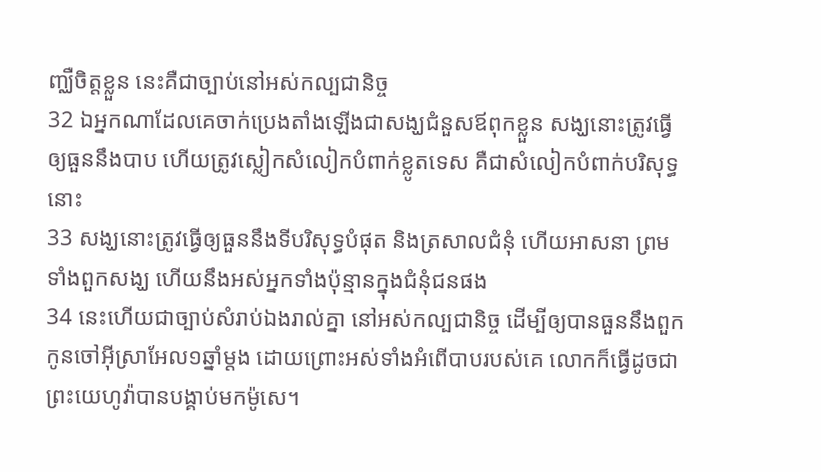ញ្ឈឺចិត្តខ្លួន នេះគឺជាច្បាប់នៅអស់កល្បជានិច្ច
32 ឯអ្នកណាដែលគេចាក់ប្រេងតាំងឡើងជាសង្ឃជំនួសឪពុកខ្លួន សង្ឃនោះត្រូវធ្វើឲ្យធួននឹងបាប ហើយត្រូវស្លៀកសំលៀកបំពាក់ខ្លូតទេស គឺជាសំលៀកបំពាក់បរិសុទ្ធនោះ
33 សង្ឃនោះត្រូវធ្វើឲ្យធួននឹងទីបរិសុទ្ធបំផុត និងត្រសាលជំនុំ ហើយអាសនា ព្រមទាំងពួកសង្ឃ ហើយនឹងអស់អ្នកទាំងប៉ុន្មានក្នុងជំនុំជនផង
34 នេះហើយជាច្បាប់សំរាប់ឯងរាល់គ្នា នៅអស់កល្បជានិច្ច ដើម្បីឲ្យបានធួននឹងពួកកូនចៅអ៊ីស្រាអែល១ឆ្នាំម្តង ដោយព្រោះអស់ទាំងអំពើបាបរបស់គេ លោកក៏ធ្វើដូចជាព្រះយេហូវ៉ាបានបង្គាប់មកម៉ូសេ។